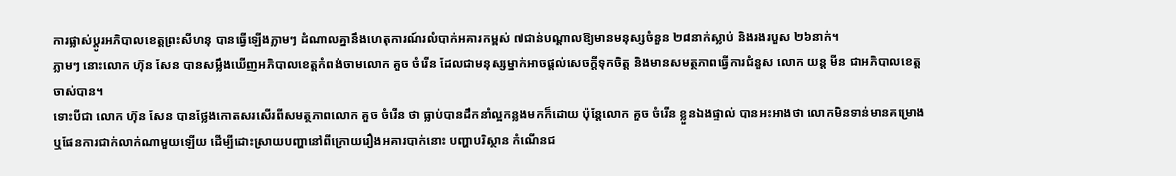ការផ្លាស់ប្ដូរអភិបាលខេត្តព្រះសីហនុ បានធ្វើឡើងភ្លាមៗ ដំណាលគ្នានឹងហេតុការណ៍រលំបាក់អគារកម្ពស់ ៧ជាន់បណ្ដាលឱ្យមានមនុស្សចំនួន ២៨នាក់ស្លាប់ និងរងរបួស ២៦នាក់។
ភ្លាមៗ នោះលោក ហ៊ុន សែន បានសម្លឹងឃើញអភិបាលខេត្តកំពង់ចាមលោក គួច ចំរើន ដែលជាមនុស្សម្នាក់អាចផ្ដល់សេចក្ដីទុកចិត្ត និងមានសមត្ថភាពធ្វើការជំនួស លោក យន្ត មីន ជាអភិបាលខេត្តចាស់បាន។
ទោះបីជា លោក ហ៊ុន សែន បានថ្លែងកោតសរសើរពីសមត្ថភាពលោក គួច ចំរើន ថា ធ្លាប់បានដឹកនាំល្អកន្លងមកក៏ដោយ ប៉ុន្តែលោក គួច ចំរើន ខ្លួនឯងផ្ទាល់ បានអះអាងថា លោកមិនទាន់មានគម្រោង ឬផែនការជាក់លាក់ណាមួយឡើយ ដើម្បីដោះស្រាយបញ្ហានៅពីក្រោយរឿងអគារបាក់នោះ បញ្ហាបរិស្ថាន កំណើនជ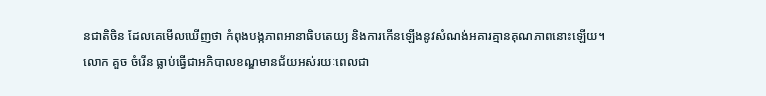នជាតិចិន ដែលគេមើលឃើញថា កំពុងបង្កភាពអានាធិបតេយ្យ និងការកើនឡើងនូវសំណង់អគារគ្មានគុណភាពនោះឡើយ។
លោក គួច ចំរើន ធ្លាប់ធ្វើជាអភិបាលខណ្ឌមានជ័យអស់រយៈពេលជា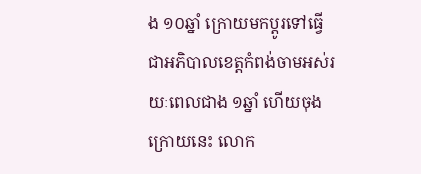ង ១០ឆ្នាំ ក្រោយមកប្ដូរទៅធ្វើជាអភិបាលខេត្តកំពង់ចាមអស់រយៈពេលជាង ១ឆ្នាំ ហើយចុងក្រោយនេះ លោក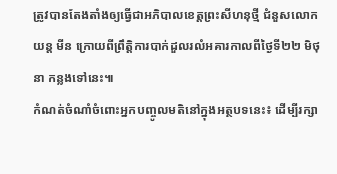ត្រូវបានតែងតាំងឲ្យធ្វើជាអភិបាលខេត្តព្រះសីហនុថ្មី ជំនួសលោក យន្ត មីន ក្រោយពីព្រឹត្តិការបាក់ដួលរលំអគារកាលពីថ្ងៃទី២២ មិថុនា កន្លងទៅនេះ៕
កំណត់ចំណាំចំពោះអ្នកបញ្ចូលមតិនៅក្នុងអត្ថបទនេះ៖ ដើម្បីរក្សា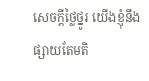សេចក្ដីថ្លៃថ្នូរ យើងខ្ញុំនឹងផ្សាយតែមតិ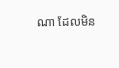ណា ដែលមិន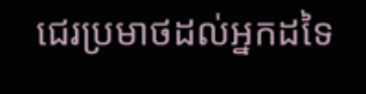ជេរប្រមាថដល់អ្នកដទៃ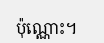ប៉ុណ្ណោះ។